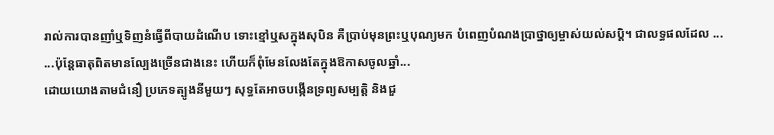រាល់ការបានញាំឬទិញនំធ្វើពីបាយដំណើប ទោះខ្មៅឬសក្នុងសុបិន គឺប្រាប់មុនព្រះឬបុណ្យមក បំពេញបំណងប្រាថ្នាឲ្យម្ចាស់យល់សប្តិ។ ជាលទ្ធផលដែល ...
...ប៉ុន្តែធាតុពិតមានល្បែងច្រើនជាងនេះ ហើយក៏ពុំមែនលែងតែក្នុងឱកាសចូលឆ្នាំ...
ដោយយោងតាមជំនឿ ប្រភេទត្បូងនីមួយៗ សុទ្ធតែអាចបង្កើនទ្រព្យសម្បត្តិ និងជួ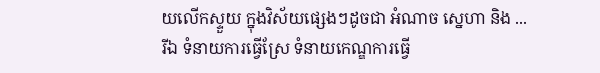យលើកស្ទួយ ក្នុងវិស័យផ្សេងៗដូចជា អំណាច ស្នេហា និង ...
រីឯ ទំនាយការធ្វើស្រែ ទំនាយកេណ្ឌការធ្វើ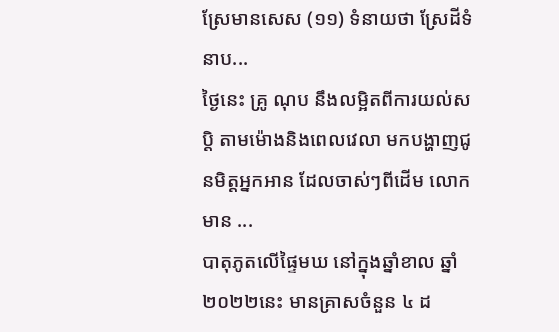ស្រែមានសេស (១១) ទំនាយថា ស្រែដីទំនាប...
ថ្ងៃនេះ គ្រូ ណុប នឹងលម្អិតពីការយល់សប្ដិ តាមម៉ោងនិងពេលវេលា មកបង្ហាញជូនមិត្តអ្នកអាន ដែលចាស់ៗពីដើម លោកមាន ...
បាតុភូតលើផ្ទៃមឃ នៅក្នុងឆ្នាំខាល ឆ្នាំ ២០២២នេះ មានគ្រាសចំនួន ៤ ដ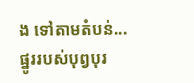ង ទៅតាមតំបន់...
ផ្នូររបស់បុព្វបុរ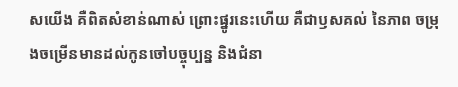សយើង គឺពិតសំខាន់ណាស់ ព្រោះផ្នូរនេះហើយ គឺជាឫសគល់ នៃភាព ចម្រុងចម្រើនមានដល់កូនចៅបច្ចុប្បន្ន និងជំនា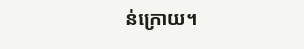ន់ក្រោយ។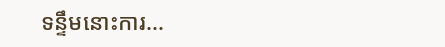ទន្ទឹមនោះការ...